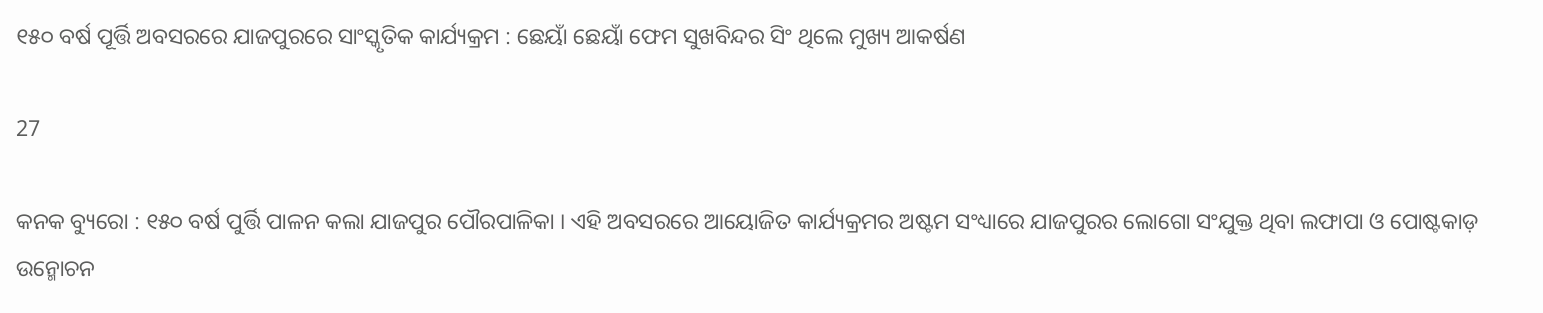୧୫୦ ବର୍ଷ ପୂର୍ତ୍ତି ଅବସରରେ ଯାଜପୁରରେ ସାଂସ୍କୃତିକ କାର୍ଯ୍ୟକ୍ରମ : ଛେୟାଁ ଛେୟାଁ ଫେମ ସୁଖବିନ୍ଦର ସିଂ ଥିଲେ ମୁଖ୍ୟ ଆକର୍ଷଣ

27

କନକ ବ୍ୟୁରୋ : ୧୫୦ ବର୍ଷ ପୁର୍ତ୍ତି ପାଳନ କଲା ଯାଜପୁର ପୌରପାଳିକା । ଏହି ଅବସରରେ ଆୟୋଜିତ କାର୍ଯ୍ୟକ୍ରମର ଅଷ୍ଟମ ସଂଧ୍ୟାରେ ଯାଜପୁରର ଲୋଗୋ ସଂଯୁକ୍ତ ଥିବା ଲଫାପା ଓ ପୋଷ୍ଟକାଡ଼ ଉନ୍ମୋଚନ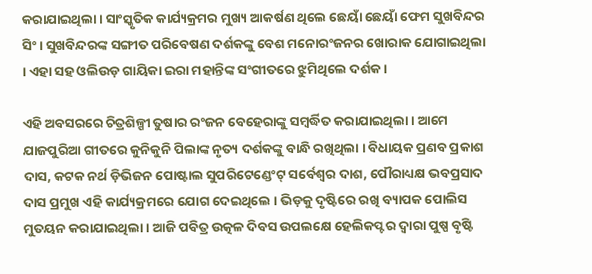କରାଯାଇଥିଲା । ସାଂସ୍କୃତିକ କାର୍ଯ୍ୟକ୍ରମର ମୁଖ୍ୟ ଆକର୍ଷଣ ଥିଲେ ଛେୟାଁ ଛେୟାଁ ଫେମ ସୁଖବିନ୍ଦର ସିଂ । ସୁଖବିନ୍ଦରଙ୍କ ସଙ୍ଗୀତ ପରିବେଷଣ ଦର୍ଶକଙ୍କୁ ବେଶ ମନୋରଂଜନର ଖୋରାକ ଯୋଗାଇଥିଲା । ଏହା ସହ ଓଲିଉଡ଼ ଗାୟିକା ଇରା ମହାନ୍ତିଙ୍କ ସଂଗୀତରେ ଝୁମିଥିଲେ ଦର୍ଶକ ।

ଏହି ଅବସରରେ ଚିତ୍ରଶିଳ୍ପୀ ତୁଷାର ରଂଜନ ବେହେରାଙ୍କୁ ସମ୍ବର୍ଦ୍ଧିତ କରାଯାଇଥିଲା । ଆମେ ଯାଜପୁରିଆ ଗୀତରେ କୁନିକୁନି ପିଲାଙ୍କ ନୃତ୍ୟ ଦର୍ଶକଙ୍କୁ ବାନ୍ଧି ରଖିଥିଲା । ବିଧାୟକ ପ୍ରଣବ ପ୍ରକାଶ ଦାସ, କଟକ ନର୍ଥ ଡ଼ିଭିଜନ ପୋଷ୍ଟାଲ ସୁପରିଟେଣ୍ଡେଂଟ୍ ସର୍ବେଶ୍ୱର ଦାଶ, ପୌରାଧ୍ୟକ୍ଷ ଭବପ୍ରସାଦ ଦାସ ପ୍ରମୁଖ ଏହି କାର୍ଯ୍ୟକ୍ରମରେ ଯୋଗ ଦେଇଥିଲେ । ଭିଡ଼କୁ ଦୃଷ୍ଟିରେ ରଖି ବ୍ୟାପକ ପୋଲିସ ମୁତୟନ କରାଯାଇଥିଲା । ଆଜି ପବିତ୍ର ଉତ୍କଳ ଦିବସ ଉପଲକ୍ଷେ ହେଲିକପ୍ଟର ଦ୍ୱାରା ପୁଷ୍ପ ବୃଷ୍ଟି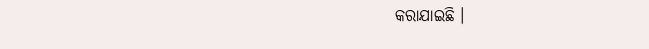କରାଯାଇଛି ।